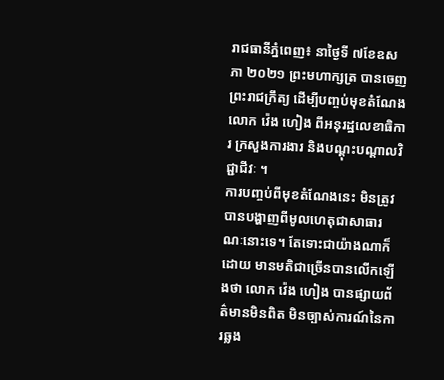រាជធានីភ្នំពេញ៖ នាថ្ងៃទី ៧ខែឧសភា ២០២១ ព្រះមហាក្សត្រ បានចេញព្រះរាជក្រឹត្យ ដើម្បីបញ្ចប់មុខតំណែង លោក វ៉េង ហៀង ពីអនុរដ្ឋលេខាធិការ ក្រសួងការងារ និងបណ្ដុះបណ្ដាលវិជ្ជាជីវៈ ។
ការបញ្ចប់ពីមុខតំណែងនេះ មិនត្រូវបានបង្ហាញពីមូលហេតុជាសាធារណៈនោះទេ។ តែទោះជាយ៉ាងណាក៏ដោយ មានមតិជាច្រើនបានលើកឡើងថា លោក វ៉េង ហៀង បានផ្សាយព័ត៌មានមិនពិត មិនច្បាស់ការណ៍នៃការឆ្លង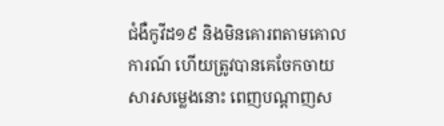ជំងឺកូវីដ១៩ និងមិនគោរពតាមគោលការណ៍ ហើយត្រូវបានគេចែកចាយសារសម្លេងនោះ ពេញបណ្ដាញស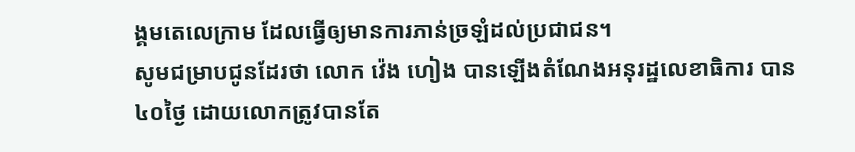ង្គមតេលេក្រាម ដែលធ្វើឲ្យមានការភាន់ច្រឡំដល់ប្រជាជន។
សូមជម្រាបជូនដែរថា លោក វ៉េង ហៀង បានឡើងតំណែងអនុរដ្ឋលេខាធិការ បាន៤០ថ្ងៃ ដោយលោកត្រូវបានតែ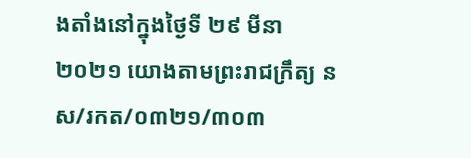ងតាំងនៅក្នុងថ្ងៃទី ២៩ មីនា ២០២១ យោងតាមព្រះរាជក្រឹត្យ នស/រកត/០៣២១/៣០៣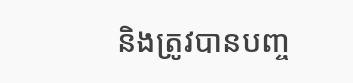និងត្រូវបានបញ្ច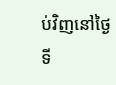ប់វិញនៅថ្ងៃទី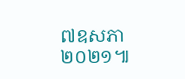៧ឧសភា ២០២១៕